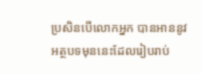ប្រសិនបើលោកអ្នក បានអាននូវអត្ថបទមុននេះដែលរៀបរាប់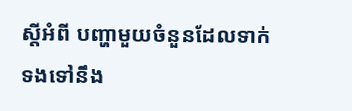ស្តីអំពី បញ្ហាមួយចំនួនដែលទាក់ទងទៅនឹង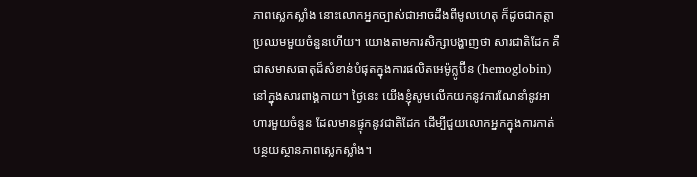ភាពស្លេកស្លាំង នោះលោកអ្នកច្បាស់ជាអាចដឹងពីមូលហេតុ ក៏ដូចជាកត្តាប្រឈមមួយចំនួនហើយ។ យោងតាមការសិក្សាបង្ហាញថា សារជាតិដែក គឺជាសមាសធាតុដ៏សំខាន់បំផុតក្នុងការផលិតអេម៉ូក្លូប៊ីន (hemoglobin) នៅក្នុងសារពាង្គកាយ។ ថ្ងៃនេះ យើងខ្ញុំសូមលើកយកនូវការណែនាំនូវអាហារមួយចំនួន ដែលមានផ្ទុកនូវជាតិដែក ដើម្បីជួយលោកអ្នកក្នុងការកាត់បន្ថយស្ថានភាពស្លេកស្លាំង។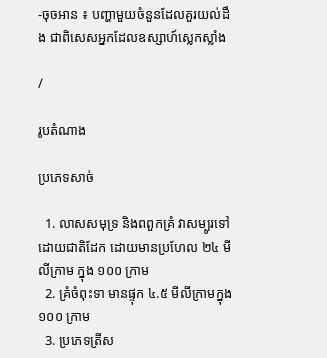-ចុចអាន ៖ បញ្ហាមួយចំនួនដែលគួរយល់ដឹង ជាពិសេសអ្នកដែលឧស្សាហ៍ស្លេកស្លាំង

/

រូបតំណាង

ប្រភេទសាច់

  1. លាសសមុទ្រ និងពពួកគ្រំ វាសម្បូរទៅដោយជាតិដែក ដោយមានប្រហែល ២៤ មីលីក្រាម ក្នុង ១០០ ក្រាម
  2. គ្រំចំពុះទា មានផ្ទុក ៤.៥ មីលីក្រាមក្នុង ១០០ ក្រាម
  3. ប្រភេទត្រីស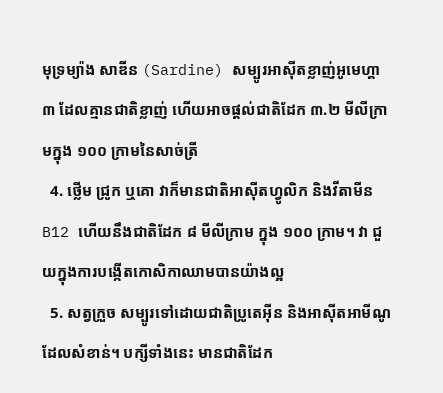មុទ្រម្យ៉ាង សាឌីន (Sardine) សម្បូរអាស៊ីតខ្លាញ់អូមេហ្គា ៣ ដែលគ្មានជាតិខ្លាញ់ ហើយអាចផ្តល់ជាតិដែក ៣.២ មីលីក្រាមក្នុង ១០០ ក្រាមនៃសាច់ត្រី
  4. ថ្លើម ជ្រូក ឬគោ វាក៏មានជាតិអាស៊ីតហ្វូលិក និងវីតាមីន B12 ហើយនឹងជាតិដែក ៨ មីលីក្រាម ក្នុង ១០០ ក្រាម។ វា ជួយក្នុងការបង្កើតកោសិកាឈាមបានយ៉ាងល្អ
  5. សត្វក្រួច សម្បូរទៅដោយជាតិប្រូតេអ៊ីន និងអាស៊ីតអាមីណូដែលសំខាន់។ បក្សីទាំងនេះ មានជាតិដែក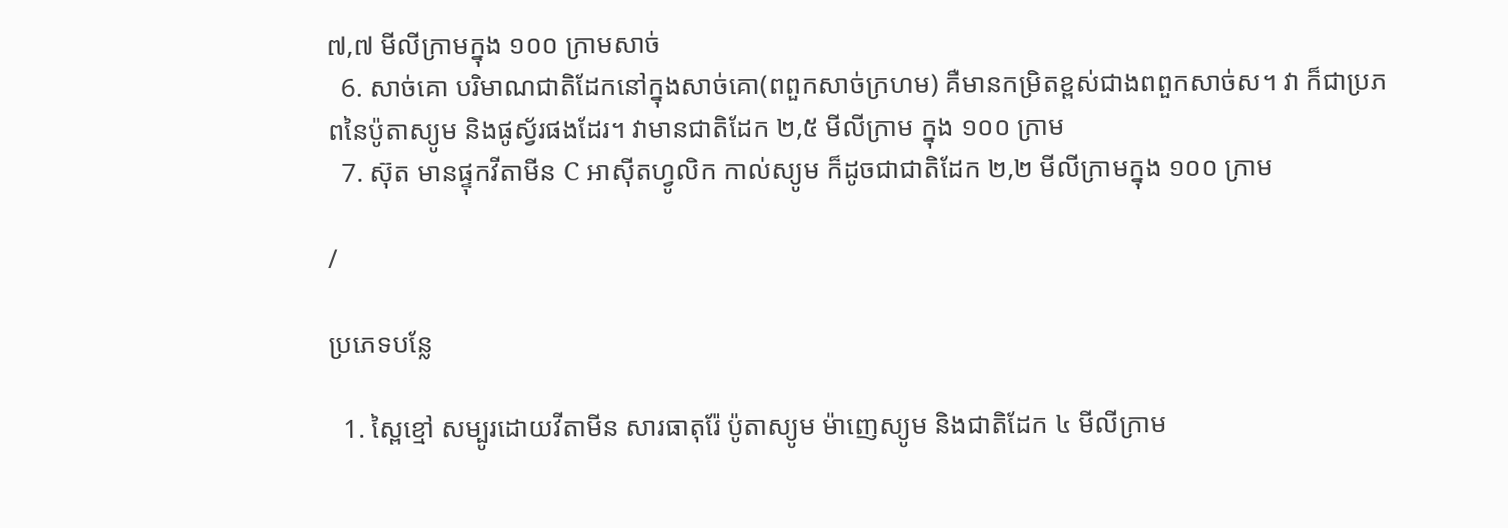៧,៧ មីលីក្រាមក្នុង ១០០ ក្រាមសាច់
  6. សាច់គោ បរិមាណជាតិដែកនៅក្នុងសាច់គោ(ពពួកសាច់ក្រហម) គឺមានកម្រិតខ្ពស់ជាងពពួកសាច់ស។ វា ក៏ជាប្រភពនៃប៉ូតាស្យូម និងផូស្វ័រផងដែរ។ វាមានជាតិដែក ២,៥ មីលីក្រាម ក្នុង ១០០ ក្រាម
  7. ស៊ុត មានផ្ទុកវីតាមីន C អាស៊ីតហ្វូលិក កាល់ស្យូម ក៏ដូចជាជាតិដែក ២,២ មីលីក្រាមក្នុង ១០០ ក្រាម

/

ប្រភេទបន្លែ

  1. ស្ពៃខ្មៅ សម្បូរដោយវីតាមីន សារធាតុរ៉ែ ប៉ូតាស្យូម ម៉ាញេស្យូម និងជាតិដែក ៤ មីលីក្រាម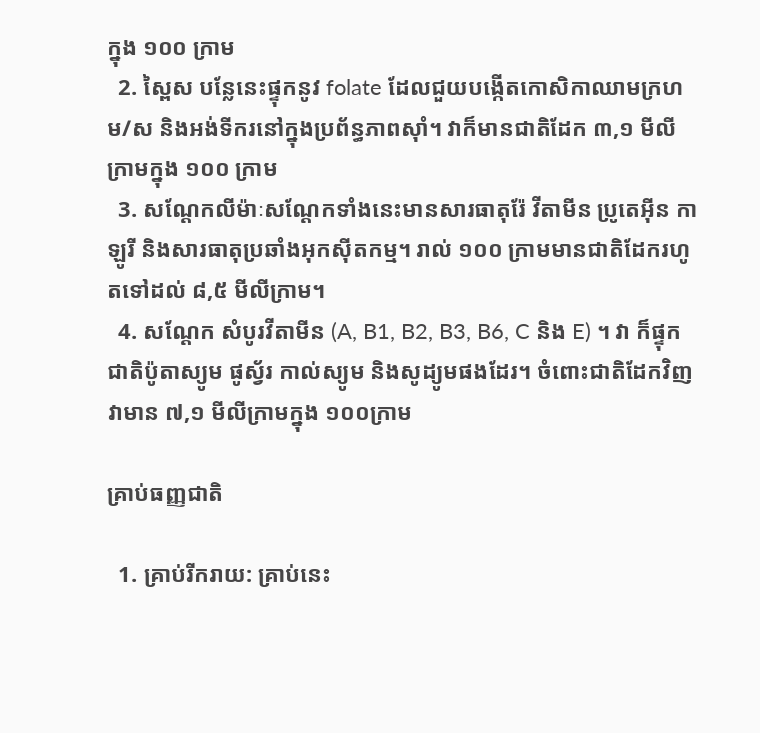ក្នុង ១០០ ក្រាម
  2. ស្ពៃស បន្លែនេះផ្ទុកនូវ folate ដែលជួយបង្កើតកោសិកាឈាមក្រហម/ស និងអង់ទីករនៅក្នុងប្រព័ន្ធភាពស៊ាំ។ វាក៏មានជាតិដែក ៣,១ មីលីក្រាមក្នុង ១០០ ក្រាម
  3. សណ្តែកលីម៉ាៈសណ្តែកទាំងនេះមានសារធាតុរ៉ែ វីតាមីន ប្រូតេអ៊ីន កាឡូរី និងសារធាតុប្រឆាំងអុកស៊ីតកម្ម។ រាល់ ១០០ ក្រាមមានជាតិដែករហូតទៅដល់ ៨,៥ មីលីក្រាម។
  4. សណ្តែក សំបូរវីតាមីន (A, B1, B2, B3, B6, C និង E) ។ វា ក៏ផ្ទុកជាតិប៉ូតាស្យូម ផូស្វ័រ កាល់ស្យូម និងសូដ្យូមផងដែរ។ ចំពោះជាតិដែកវិញ វាមាន ៧,១ មីលីក្រាមក្នុង ១០០ក្រាម

គ្រាប់ធញ្ញជាតិ

  1. គ្រាប់រីករាយ: គ្រាប់នេះ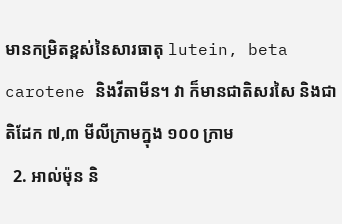មានកម្រិតខ្ពស់នៃសារធាតុ lutein, beta carotene និងវីតាមីន។ វា ក៏មានជាតិសរសៃ និងជាតិដែក ៧,៣ មីលីក្រាមក្នុង ១០០ ក្រាម
  2. អាល់ម៉ុន និ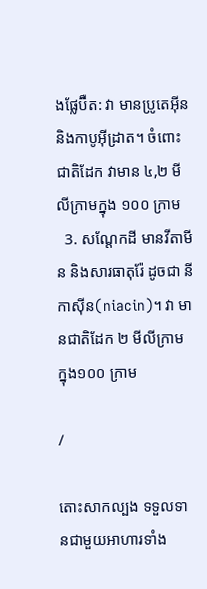ងផ្លែប៊ឺត: វា មានប្រូតេអ៊ីន និងកាបូអ៊ីដ្រាត។ ចំពោះជាតិដែក វាមាន ៤,២ មីលីក្រាមក្នុង ១០០ ក្រាម
  3. សណ្តែកដី មានវីតាមីន និងសារធាតុរ៉ែ ដូចជា នីកាស៊ីន(niacin)។ វា មានជាតិដែក ២ មីលីក្រាម ក្នុង១០០ ក្រាម

/

តោះសាកល្បង ទទួលទានជាមួយអាហារទាំង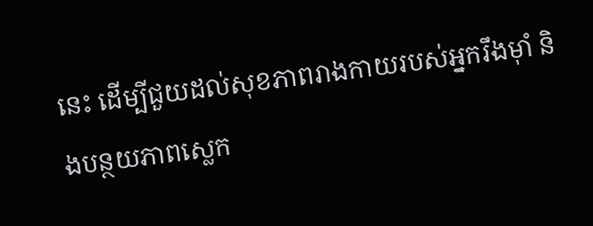នេះ ដើម្បីជួយដល់សុខភាពរាងកាយរបស់អ្នករឹងម៉ាំ និងបន្ថយភាពស្លេក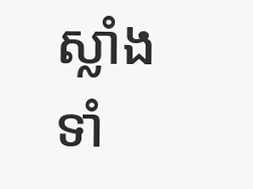ស្លាំងទាំ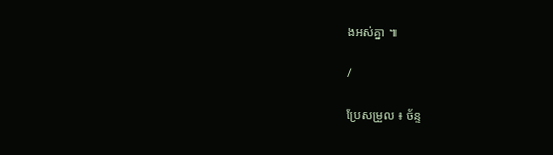ងអស់គ្នា ៕

/

ប្រែសម្រួល ៖ ច័ន្ទ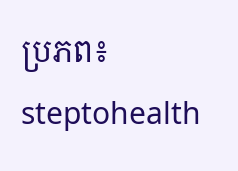ប្រភព៖ steptohealth